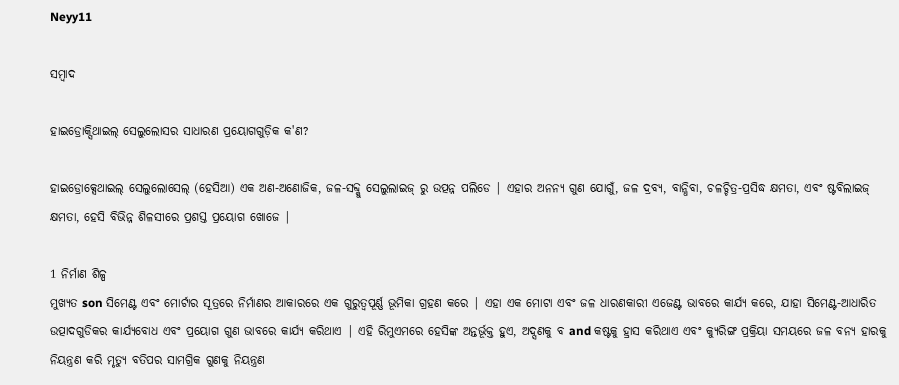Neyy11

ସମ୍ବାଦ

ହାଇଡ୍ରୋକ୍ସିଥାଇଲ୍ ସେଲୁଲୋସର ସାଧାରଣ ପ୍ରୟୋଗଗୁଡ଼ିକ କ'ଣ?

ହାଇଡ୍ରୋକ୍ସେଥାଇଲ୍ ସେଲୁଲୋସେଲ୍ (ହେସିଆ) ଏକ ଅଣ-ଅଣୋଜିକ, ଜଳ-ସବ୍ଦ୍କୁ ସେଲୁଲାଇଜ୍ ରୁ ଉତ୍ପନ୍ନ ପଲିଡେ | ଏହାର ଅନନ୍ୟ ଗୁଣ ଯୋଗୁଁ, ଜଳ ଦ୍ରବ୍ୟ, ବାନ୍ଧିବା, ଚଳଚ୍ଚିତ୍ର-ପ୍ରସିଦ୍ଧ କ୍ଷମତା, ଏବଂ ଷ୍ଟବିଲାଇଜ୍ କ୍ଷମତା, ହେସି ବିଭିନ୍ନ ଶିଳସୀରେ ପ୍ରଶସ୍ତ ପ୍ରୟୋଗ ଖୋଜେ |

1 ନିର୍ମାଣ ଶିଳ୍ପ
ମୁଖ୍ୟତ son ସିମେଣ୍ଟ ଏବଂ ମୋର୍ଟାର ସୂତ୍ରରେ ନିର୍ମାଣର ଆକାରରେ ଏକ ଗୁରୁତ୍ୱପୂର୍ଣ୍ଣ ଭୂମିକା ଗ୍ରହଣ କରେ | ଏହା ଏକ ମୋଟା ଏବଂ ଜଳ ଧାରଣକାରୀ ଏଜେଣ୍ଟ ଭାବରେ କାର୍ଯ୍ୟ କରେ, ଯାହା ସିମେଣ୍ଟ-ଆଧାରିତ ଉତ୍ପାଦଗୁଡିକର କାର୍ଯ୍ୟବୋଧ ଏବଂ ପ୍ରୟୋଗ ଗୁଣ ଭାବରେ କାର୍ଯ୍ୟ କରିଥାଏ | ଏହି ରିମୁଏମରେ ହେସିଙ୍କ ଅନ୍ତର୍ଭୂକ୍ତ ହୁଏ, ଅଦ୍ସଣକୁ ବ and କଷ୍ଟକୁ ହ୍ରାସ କରିଥାଏ ଏବଂ କ୍ୟୁରିଙ୍ଗ ପ୍ରକ୍ରିୟା ସମୟରେ ଜଳ ବନ୍ୟ ହାରକୁ ନିୟନ୍ତ୍ରଣ କରି ମୃତ୍ୟୁ ବତିପର ସାମଗ୍ରିକ ଗୁଣକୁ ନିୟନ୍ତ୍ରଣ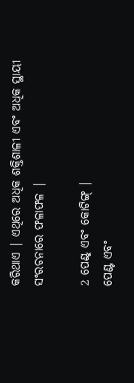କରିଥାଏ | ଏଥିରେ ଅଧିକ ଶକ୍ତିଶାଳୀ ଏବଂ ଅଧିକ ସ୍ଥାୟୀ ସଂରଚନାରେ ଫଳାଫଳ |

2 ପେଣ୍ଟ୍ ଏବଂ କୋଟିଙ୍ଗ୍ |
ପେଣ୍ଟ ଏବଂ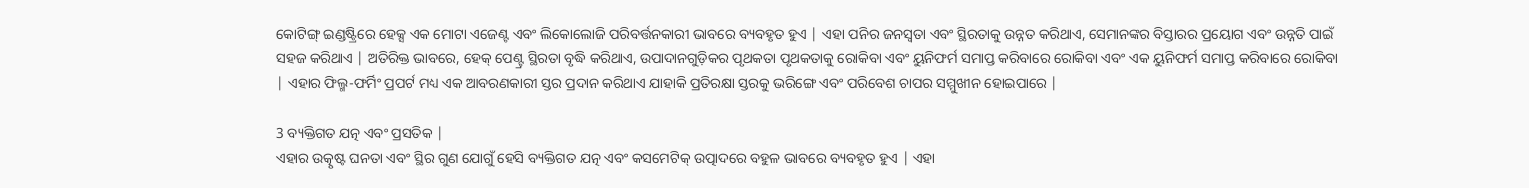କୋଟିଙ୍ଗ୍ ଇଣ୍ଡଷ୍ଟ୍ରିରେ ହେକ୍ସ ଏକ ମୋଟା ଏଜେଣ୍ଟ ଏବଂ ଲିକୋଲୋଜି ପରିବର୍ତ୍ତନକାରୀ ଭାବରେ ବ୍ୟବହୃତ ହୁଏ | ଏହା ପନିର ଜନସ୍ୱତା ଏବଂ ସ୍ଥିରତାକୁ ଉନ୍ନତ କରିଥାଏ, ସେମାନଙ୍କର ବିସ୍ତାରର ପ୍ରୟୋଗ ଏବଂ ଉନ୍ନତି ପାଇଁ ସହଜ କରିଥାଏ | ଅତିରିକ୍ତ ଭାବରେ, ହେକ୍ ପେଣ୍ଟ୍ର ସ୍ଥିରତା ବୃଦ୍ଧି କରିଥାଏ, ଉପାଦାନଗୁଡ଼ିକର ପୃଥକତା ପୃଥକତାକୁ ରୋକିବା ଏବଂ ୟୁନିଫର୍ମ ସମାପ୍ତ କରିବାରେ ରୋକିବା ଏବଂ ଏକ ୟୁନିଫର୍ମ ସମାପ୍ତ କରିବାରେ ରୋକିବା | ଏହାର ଫିଲ୍ମ-ଫର୍ମିଂ ପ୍ରପର୍ଟ ମଧ୍ୟ ଏକ ଆବରଣକାରୀ ସ୍ତର ପ୍ରଦାନ କରିଥାଏ ଯାହାକି ପ୍ରତିରକ୍ଷା ସ୍ତରକୁ ଭରିଙ୍ଗେ ଏବଂ ପରିବେଶ ଚାପର ସମ୍ମୁଖୀନ ହୋଇପାରେ |

3 ବ୍ୟକ୍ତିଗତ ଯତ୍ନ ଏବଂ ପ୍ରସତିକ |
ଏହାର ଉତ୍କୃଷ୍ଟ ଘନତା ଏବଂ ସ୍ଥିର ଗୁଣ ଯୋଗୁଁ ହେସି ବ୍ୟକ୍ତିଗତ ଯତ୍ନ ଏବଂ କସମେଟିକ୍ ଉତ୍ପାଦରେ ବହୁଳ ଭାବରେ ବ୍ୟବହୃତ ହୁଏ | ଏହା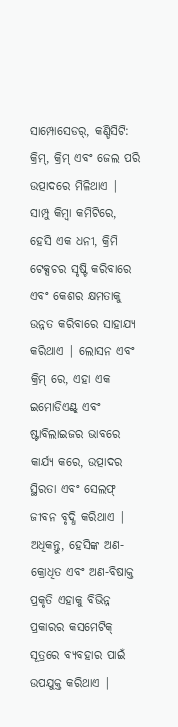ସାମ୍ପୋସେଡର୍, କଣ୍ଡିସିଟି: କ୍ରିମ୍, କ୍ରିମ୍ ଏବଂ ଜେଲ ପରି ଉତ୍ପାଦରେ ମିଳିଥାଏ | ସାମ୍ପୁ କିମ୍ବା କମିଟିରେ, ହେସି ଏକ ଧନୀ, କ୍ରିମି ଟେକ୍ସଚର ସୃଷ୍ଟି କରିବାରେ ଏବଂ କେଶର କ୍ଷମତାକୁ ଉନ୍ନତ କରିବାରେ ସାହାଯ୍ୟ କରିଥାଏ | ଲୋସନ ଏବଂ କ୍ରିମ୍ ରେ, ଏହା ଏକ ଇମୋଡିଏଣ୍ଟ୍ ଏବଂ ଷ୍ଟାବିଲାଇଜର ଭାବରେ କାର୍ଯ୍ୟ କରେ, ଉତ୍ପାଦର ସ୍ଥିରତା ଏବଂ ସେଲଫ୍ ଜୀବନ ବୃଦ୍ଧି କରିଥାଏ | ଅଧିକନ୍ତୁ, ହେସିଙ୍କ ଅଣ-କ୍ରୋଧିତ ଏବଂ ଅଣ-ବିଷାକ୍ତ ପ୍ରକୃତି ଏହାକୁ ବିଭିନ୍ନ ପ୍ରକାରର କସମେଟିକ୍ ସୂତ୍ରରେ ବ୍ୟବହାର ପାଇଁ ଉପଯୁକ୍ତ କରିଥାଏ |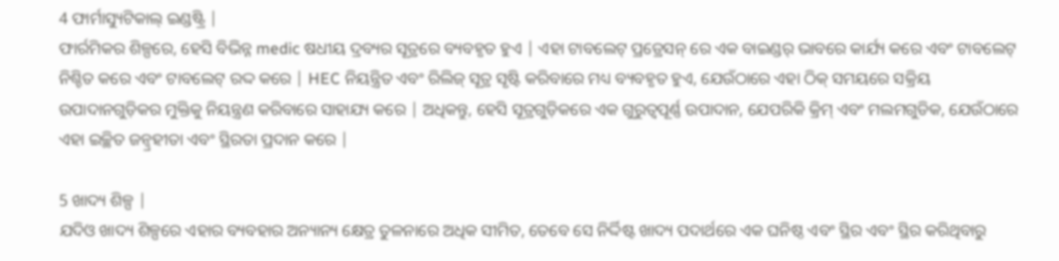4 ଫାର୍ମାସ୍ୟୁଟିକାଲ୍ ଇଣ୍ଡଷ୍ଟ୍ରି |
ଫାର୍ରମିକର ଶିଳ୍ପରେ, ହେସି ବିଭିନ୍ନ medic ଷଧୀୟ ଦ୍ରବ୍ୟର ସୂତ୍ରରେ ବ୍ୟବହୃତ ହୁଏ | ଏହା ଟାବଲେଟ୍ ପ୍ରଡ୍ରେସନ୍ ରେ ଏକ ବାଇଣ୍ଡର୍ ଭାବରେ କାର୍ଯ୍ୟ କରେ ଏବଂ ଟାବଲେଟ୍ ନିଶ୍ଚିତ କରେ ଏବଂ ଟାବଲେଟ୍ ରଦ୍ଦ କରେ | HEC ନିୟନ୍ତ୍ରିତ ଏବଂ ରିଲିଜ୍ ସୂତ୍ର ସୃଷ୍ଟି କରିବାରେ ମଧ୍ୟ ବ୍ୟବହୃତ ହୁଏ, ଯେଉଁଠାରେ ଏହା ଠିକ୍ ସମୟରେ ସକ୍ରିୟ ଉପାଦାନଗୁଡ଼ିକର ମୁକ୍ତିକୁ ନିୟନ୍ତ୍ରଣ କରିବାରେ ସାହାଯ୍ୟ କରେ | ଅଧିକନ୍ତୁ, ହେସି ସୂତ୍ରଗୁଡ଼ିକରେ ଏକ ଗୁରୁତ୍ୱପୂର୍ଣ୍ଣ ଉପାଦାନ, ଯେପରିକି କ୍ରିମ୍ ଏବଂ ମଲମଗୁଡିକ, ଯେଉଁଠାରେ ଏହା ଇଚ୍ଛିତ ଜନ୍ବ୍ରହୀତା ଏବଂ ସ୍ଥିରତା ପ୍ରଦାନ କରେ |

5 ଖାଦ୍ୟ ଶିଳ୍ପ |
ଯଦିଓ ଖାଦ୍ୟ ଶିଳ୍ପରେ ଏହାର ବ୍ୟବହାର ଅନ୍ୟାନ୍ୟ କ୍ଷେତ୍ର ତୁଳନାରେ ଅଧିକ ସୀମିତ, ତେବେ ସେ ନିର୍ଦ୍ଦିଷ୍ଟ ଖାଦ୍ୟ ପଦାର୍ଥରେ ଏକ ଘନିଷ୍ଠ ଏବଂ ସ୍ଥିର ଏବଂ ସ୍ଥିର କରିଥିବାରୁ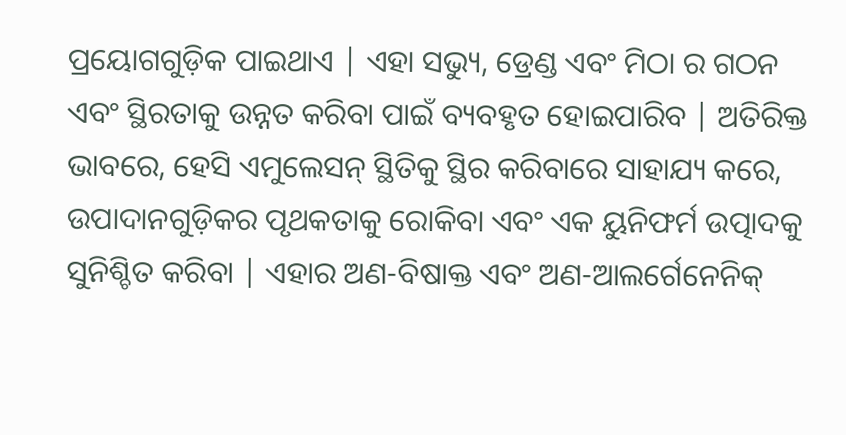ପ୍ରୟୋଗଗୁଡ଼ିକ ପାଇଥାଏ | ଏହା ସଭ୍ୟୁ, ଡ୍ରେଣ୍ଡ ଏବଂ ମିଠା ର ଗଠନ ଏବଂ ସ୍ଥିରତାକୁ ଉନ୍ନତ କରିବା ପାଇଁ ବ୍ୟବହୃତ ହୋଇପାରିବ | ଅତିରିକ୍ତ ଭାବରେ, ହେସି ଏମୁଲେସନ୍ ସ୍ଥିତିକୁ ସ୍ଥିର କରିବାରେ ସାହାଯ୍ୟ କରେ, ଉପାଦାନଗୁଡ଼ିକର ପୃଥକତାକୁ ରୋକିବା ଏବଂ ଏକ ୟୁନିଫର୍ମ ଉତ୍ପାଦକୁ ସୁନିଶ୍ଚିତ କରିବା | ଏହାର ଅଣ-ବିଷାକ୍ତ ଏବଂ ଅଣ-ଆଲର୍ଗେନେନିକ୍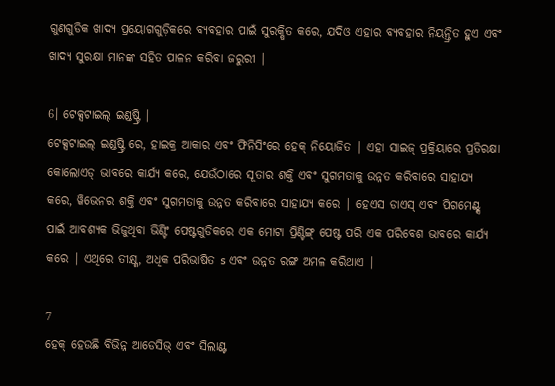ଗୁଣଗୁଡିକ ଖାଦ୍ୟ ପ୍ରୟୋଗଗୁଡ଼ିକରେ ବ୍ୟବହାର ପାଇଁ ସୁରକ୍ଷିତ କରେ, ଯଦିଓ ଏହାର ବ୍ୟବହାର ନିୟନ୍ତ୍ରିତ ହୁଏ ଏବଂ ଖାଦ୍ୟ ସୁରକ୍ଷା ମାନଙ୍କ ସହିତ ପାଳନ କରିବା ଜରୁରୀ |

6। ଟେକ୍ସଟାଇଲ୍ ଇଣ୍ଡଷ୍ଟ୍ରି |
ଟେକ୍ସଟାଇଲ୍ ଇଣ୍ଡଷ୍ଟ୍ରି ରେ, ହାଇକ୍ର ଆକାର ଏବଂ ଫିନିସିଂରେ ହେକ୍ ନିୟୋଜିତ | ଏହା ସାଇଜ୍ ପ୍ରକ୍ରିୟାରେ ପ୍ରତିରକ୍ଷା କୋଲୋଏଡ୍ ଭାବରେ କାର୍ଯ୍ୟ କରେ, ଯେଉଁଠାରେ ସୂତାର ଶକ୍ତି ଏବଂ ସୁଗମତାକୁ ଉନ୍ନତ କରିବାରେ ସାହାଯ୍ୟ କରେ, ୱିଭେନର ଶକ୍ତି ଏବଂ ସୁଗମତାକୁ ଉନ୍ନତ କରିବାରେ ସାହାଯ୍ୟ କରେ | ହେଏସ ଡାଏସ୍ ଏବଂ ପିଗମେଣ୍ଟ୍ସ ପାଇଁ ଆବଶ୍ୟକ ଭିଜୁଥିବା ଭିଣ୍ଟିଂ ପେଷ୍ଟଗୁଡିକରେ ଏକ ମୋଟା ପ୍ରିଣ୍ଟିଙ୍ଗ୍ ପେଷ୍ଟ ପରି ଏକ ପରିବେଶ ଭାବରେ କାର୍ଯ୍ୟ କରେ | ଏଥିରେ ତୀକ୍ଷ୍ଣ, ଅଧିକ ପରିଭାଷିତ s ଏବଂ ଉନ୍ନତ ରଙ୍ଗ ଅମଳ କରିଥାଏ |

7
ହେକ୍ ହେଉଛି ବିଭିନ୍ନ ଆଡେସିଭ୍ ଏବଂ ସିଲାଣ୍ଟ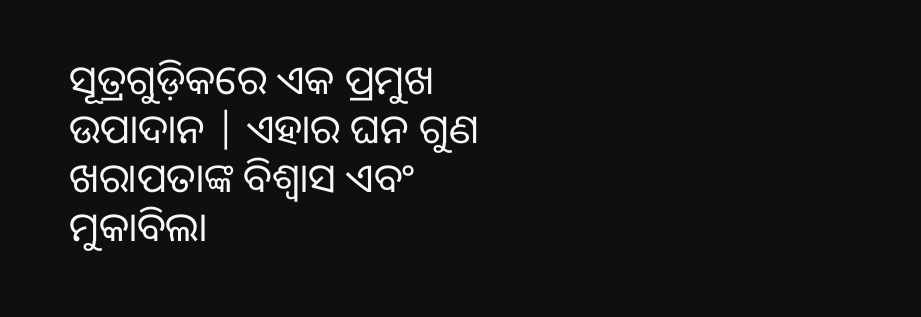ସୂତ୍ରଗୁଡ଼ିକରେ ଏକ ପ୍ରମୁଖ ଉପାଦାନ | ଏହାର ଘନ ଗୁଣ ଖରାପତାଙ୍କ ବିଶ୍ବାସ ଏବଂ ମୁକାବିଲା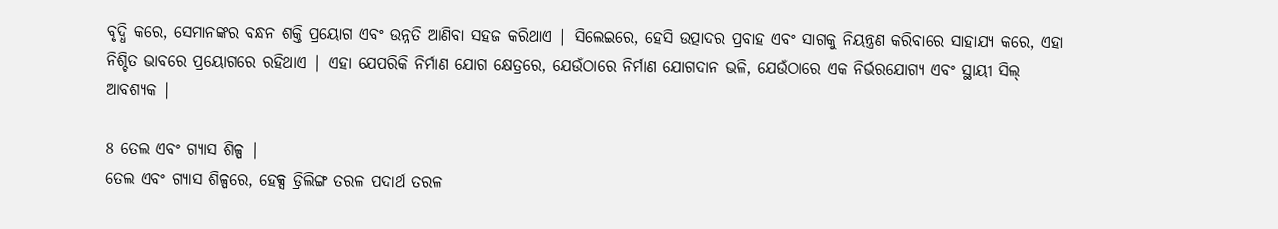ବୃଦ୍ଧି କରେ, ସେମାନଙ୍କର ବନ୍ଧନ ଶକ୍ତି ପ୍ରୟୋଗ ଏବଂ ଉନ୍ନତି ଆଣିବା ସହଜ କରିଥାଏ | ସିଲେଇରେ, ହେସି ଉତ୍ପାଦର ପ୍ରବାହ ଏବଂ ସାଗକୁ ନିୟନ୍ତ୍ରଣ କରିବାରେ ସାହାଯ୍ୟ କରେ, ଏହା ନିଶ୍ଚିତ ଭାବରେ ପ୍ରୟୋଗରେ ରହିଥାଏ | ଏହା ଯେପରିକି ନିର୍ମାଣ ଯୋଗ କ୍ଷେତ୍ରରେ, ଯେଉଁଠାରେ ନିର୍ମାଣ ଯୋଗଦାନ ଭଳି, ଯେଉଁଠାରେ ଏକ ନିର୍ଭରଯୋଗ୍ୟ ଏବଂ ସ୍ଥାୟୀ ସିଲ୍ ଆବଶ୍ୟକ |

8 ତେଲ ଏବଂ ଗ୍ୟାସ ଶିଳ୍ପ |
ତେଲ ଏବଂ ଗ୍ୟାସ ଶିଳ୍ପରେ, ହେକ୍ସ ଡ୍ରିଲିଙ୍ଗ ତରଳ ପଦାର୍ଥ ତରଳ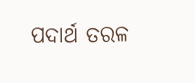ପଦାର୍ଥ ତରଳ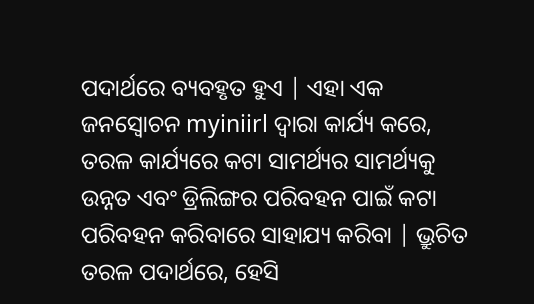ପଦାର୍ଥରେ ବ୍ୟବହୃତ ହୁଏ | ଏହା ଏକ ଜନସ୍ୱୋଚନ myiniirl ଦ୍ୱାରା କାର୍ଯ୍ୟ କରେ, ତରଳ କାର୍ଯ୍ୟରେ କଟା ସାମର୍ଥ୍ୟର ସାମର୍ଥ୍ୟକୁ ଉନ୍ନତ ଏବଂ ଡ୍ରିଲିଙ୍ଗର ପରିବହନ ପାଇଁ କଟା ପରିବହନ କରିବାରେ ସାହାଯ୍ୟ କରିବା | ଭ୍ରୁଚିତ ତରଳ ପଦାର୍ଥରେ, ହେସି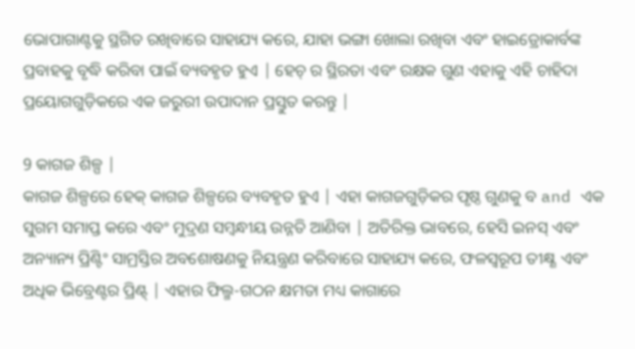ଭୋପାଗାଣ୍ଟକୁ ସ୍ଥଗିତ ରଖିବାରେ ସାହାଯ୍ୟ କରେ, ଯାହା ଭଙ୍ଗା ଖୋଲା ରଖିବା ଏବଂ ହାଇଡ୍ରୋକାର୍ବଙ୍କ ପ୍ରବାହକୁ ବୃଦ୍ଧି କରିବା ପାଇଁ ବ୍ୟବହୃତ ହୁଏ | ହେଚ୍ ର ସ୍ଥିରତା ଏବଂ ରକ୍ଷକ ଗୁଣ ଏହାକୁ ଏହି ଚାହିଦା ପ୍ରୟୋଗଗୁଡ଼ିକରେ ଏକ ଜରୁରୀ ଉପାଦାନ ପ୍ରସ୍ତୁତ କରନ୍ତୁ |

9 କାଗଜ ଶିଳ୍ପ |
କାଗଜ ଶିଳ୍ପରେ ହେକ୍ କାଗଜ ଶିଳ୍ପରେ ବ୍ୟବହୃତ ହୁଏ | ଏହା କାଗଜଗୁଡ଼ିକର ପୃଷ୍ଠ ଗୁଣକୁ ବ and ଏକ ସୁଗମ ସମାପ୍ତ କରେ ଏବଂ ମୁଦ୍ରଣ ସମ୍ବନ୍ଧୀୟ ଉନ୍ନତି ଆଣିବା | ଅତିରିକ୍ତ ଭାବରେ, ହେସି ଇନସ୍ ଏବଂ ଅନ୍ୟାନ୍ୟ ପ୍ରିଣ୍ଟିଂ ସାମ୍ରସ୍ତିର ଅବଶୋଷଣକୁ ନିୟନ୍ତ୍ରଣ କରିବାରେ ସାହାଯ୍ୟ କରେ, ଫଳସ୍ୱରୂପ ତୀକ୍ଷ୍ଣ ଏବଂ ଅଧିକ ଭିବ୍ରେଣ୍ଟର ପ୍ରିଣ୍ଟ୍ | ଏହାର ଫିଲ୍ମ-ଗଠନ କ୍ଷମତା ମଧ୍ୟ କାଗାରେ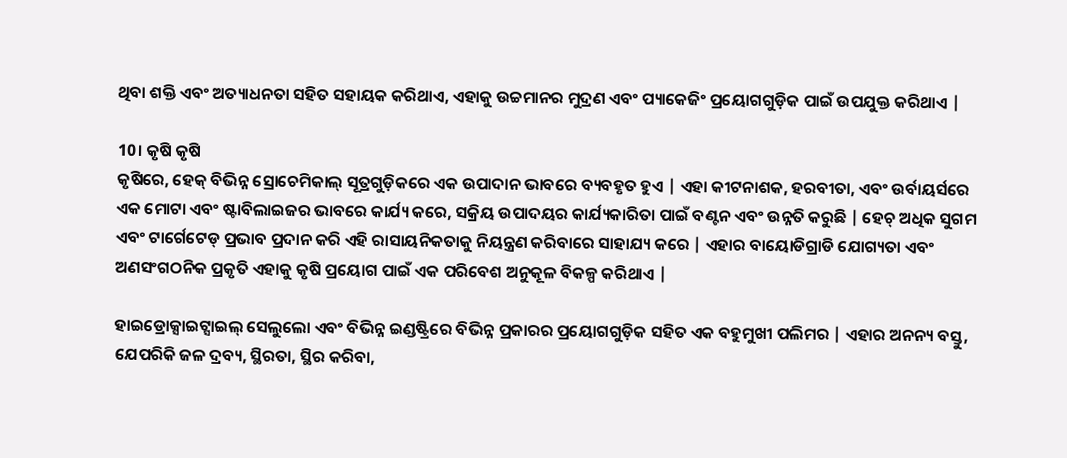ଥିବା ଶକ୍ତି ଏବଂ ଅତ୍ୟାଧନତା ସହିତ ସହାୟକ କରିଥାଏ, ଏହାକୁ ଉଚ୍ଚମାନର ମୁଦ୍ରଣ ଏବଂ ପ୍ୟାକେଜିଂ ପ୍ରୟୋଗଗୁଡ଼ିକ ପାଇଁ ଉପଯୁକ୍ତ କରିଥାଏ |

10। କୃଷି କୃଷି
କୃଷିରେ, ହେକ୍ ବିଭିନ୍ନ ସ୍ରୋଚେମିକାଲ୍ ସୂତ୍ରଗୁଡ଼ିକରେ ଏକ ଉପାଦାନ ଭାବରେ ବ୍ୟବହୃତ ହୁଏ | ଏହା କୀଟନାଶକ, ହରବୀତା, ଏବଂ ଉର୍ବାୟର୍ସରେ ଏକ ମୋଟା ଏବଂ ଷ୍ଟାବିଲାଇଜର ଭାବରେ କାର୍ଯ୍ୟ କରେ, ସକ୍ରିୟ ଉପାଦୟର କାର୍ଯ୍ୟକାରିତା ପାଇଁ ବଣ୍ଟନ ଏବଂ ଉନ୍ନତି କରୁଛି | ହେଚ୍ ଅଧିକ ସୁଗମ ଏବଂ ଟାର୍ଗେଟେଡ୍ ପ୍ରଭାବ ପ୍ରଦାନ କରି ଏହି ରାସାୟନିକତାକୁ ନିୟନ୍ତ୍ରଣ କରିବାରେ ସାହାଯ୍ୟ କରେ | ଏହାର ବାୟୋଡିଗ୍ରାଡି ଯୋଗ୍ୟତା ଏବଂ ଅଣସଂଗଠନିକ ପ୍ରକୃତି ଏହାକୁ କୃଷି ପ୍ରୟୋଗ ପାଇଁ ଏକ ପରିବେଶ ଅନୁକୂଳ ବିକଳ୍ପ କରିଥାଏ |

ହାଇଡ୍ରୋକ୍ସାଇଟ୍ସାଇଲ୍ ସେଲୁଲୋ ଏବଂ ବିଭିନ୍ନ ଇଣ୍ଡଷ୍ଟ୍ରିରେ ବିଭିନ୍ନ ପ୍ରକାରର ପ୍ରୟୋଗଗୁଡ଼ିକ ସହିତ ଏକ ବହୁମୁଖୀ ପଲିମର | ଏହାର ଅନନ୍ୟ ବସ୍ତୁ, ଯେପରିକି ଜଳ ଦ୍ରବ୍ୟ, ସ୍ଥିରତା, ସ୍ଥିର କରିବା,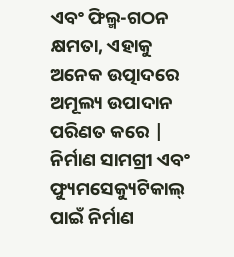ଏବଂ ଫିଲ୍ମ-ଗଠନ କ୍ଷମତା, ଏହାକୁ ଅନେକ ଉତ୍ପାଦରେ ଅମୂଲ୍ୟ ଉପାଦାନ ପରିଣତ କରେ | ନିର୍ମାଣ ସାମଗ୍ରୀ ଏବଂ ଫ୍ୟୁମସେକ୍ୟୁଟିକାଲ୍ ପାଇଁ ନିର୍ମାଣ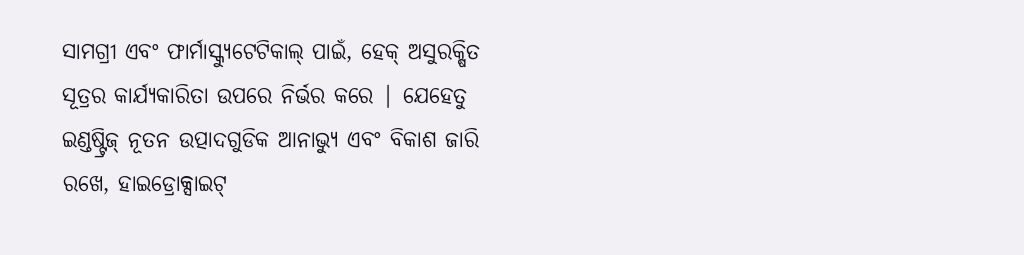ସାମଗ୍ରୀ ଏବଂ ଫାର୍ମାସ୍କ୍ୟୁଟେଟିକାଲ୍ ପାଇଁ, ହେକ୍ ଅସୁରକ୍ଷିତ ସୂତ୍ରର କାର୍ଯ୍ୟକାରିତା ଉପରେ ନିର୍ଭର କରେ | ଯେହେତୁ ଇଣ୍ଡଷ୍ଟ୍ରିଜ୍ ନୂତନ ଉତ୍ପାଦଗୁଡିକ ଆନାଭ୍ୟୁ ଏବଂ ବିକାଶ ଜାରି ରଖେ, ହାଇଡ୍ରୋକ୍ସାଇଟ୍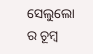ସେଲୁଲୋ ର ଚୂମ୍ବ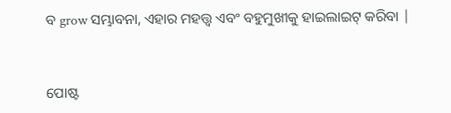ବ grow ସମ୍ଭାବନା, ଏହାର ମହତ୍ତ୍ୱ ଏବଂ ବହୁମୁଖୀକୁ ହାଇଲାଇଟ୍ କରିବା |


ପୋଷ୍ଟ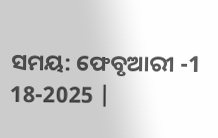ସମୟ: ଫେବୃଆରୀ -1 18-2025 |